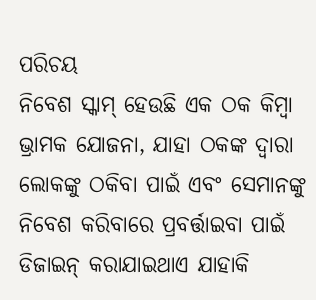ପରିଚୟ
ନିବେଶ ସ୍କାମ୍ ହେଉଛି ଏକ ଠକ କିମ୍ବା ଭ୍ରାମକ ଯୋଜନା, ଯାହା ଠକଙ୍କ ଦ୍ୱାରା ଲୋକଙ୍କୁ ଠକିବା ପାଇଁ ଏବଂ ସେମାନଙ୍କୁ ନିବେଶ କରିବାରେ ପ୍ରବର୍ତ୍ତାଇବା ପାଇଁ ଡିଜାଇନ୍ କରାଯାଇଥାଏ ଯାହାକି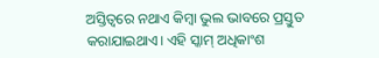ଅସ୍ତିତ୍ୱରେ ନଥାଏ କିମ୍ବା ଭୁଲ ଭାବରେ ପ୍ରସ୍ତୁତ କରାଯାଇଥାଏ। ଏହି ସ୍କାମ୍ ଅଧିକାଂଶ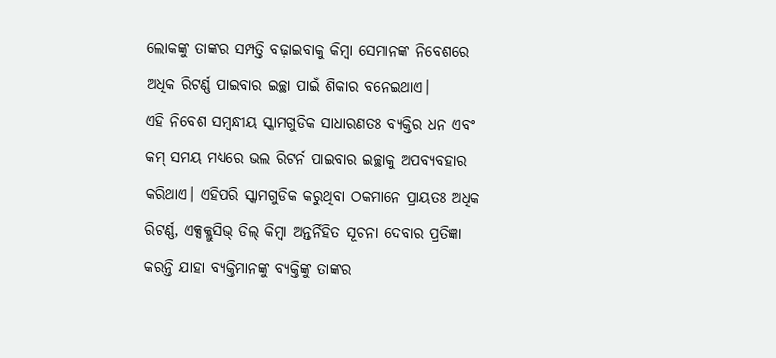ଲୋକଙ୍କୁ ତାଙ୍କର ସମ୍ପତ୍ତି ବଢ଼ାଇବାକୁ କିମ୍ବା ସେମାନଙ୍କ ନିବେଶରେ ଅଧିକ ରିଟର୍ଣ୍ଣ ପାଇବାର ଇଚ୍ଛା ପାଇଁ ଶିକାର ବନେଇଥାଏ।
ଏହି ନିବେଶ ସମ୍ୱନ୍ଧୀୟ ସ୍କାମଗୁଡିକ ସାଧାରଣତଃ ବ୍ୟକ୍ତିର ଧନ ଏବଂ କମ୍ ସମୟ ମଧ୍ୟରେ ଭଲ ରିଟର୍ନ ପାଇବାର ଇଚ୍ଛାକୁ ଅପବ୍ୟବହାର କରିଥାଏ। ଏହିପରି ସ୍କାମଗୁଡିକ କରୁଥିବା ଠକମାନେ ପ୍ରାୟତଃ ଅଧିକ ରିଟର୍ଣ୍ଣ, ଏକ୍ସକ୍ଲୁସିଭ୍ ଡିଲ୍ କିମ୍ବା ଅନ୍ତର୍ନିହିତ ସୂଚନା ଦେବାର ପ୍ରତିଜ୍ଞା କରନ୍ତି ଯାହା ବ୍ୟକ୍ତିମାନଙ୍କୁ ବ୍ୟକ୍ତିଙ୍କୁ ତାଙ୍କର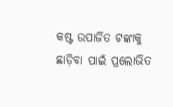କଷ୍ଟ ଉପାର୍ଜିତ ଟଙ୍କାକୁ ଛାଡ଼ିବା ପାଇଁ ପ୍ରଲୋଭିତ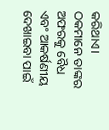କରିଥାଏ। ଠକମାନେ ତାଙ୍କର ଅଫରକୁ ବୈଧ ଏବଂ ଆକର୍ଷଣୀୟ ଦେଖାଇବା ପାଇଁ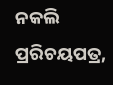ନକଲି ପ୍ରରିଚୟପତ୍ର,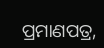ପ୍ରମାଣପତ୍ର,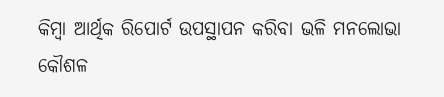କିମ୍ବା ଆର୍ଥିକ ରିପୋର୍ଟ ଉପସ୍ଥାପନ କରିବା ଭଳି ମନଲୋଭା କୌଶଳ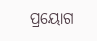ପ୍ରୟୋଗ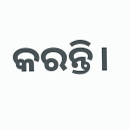କରନ୍ତି।